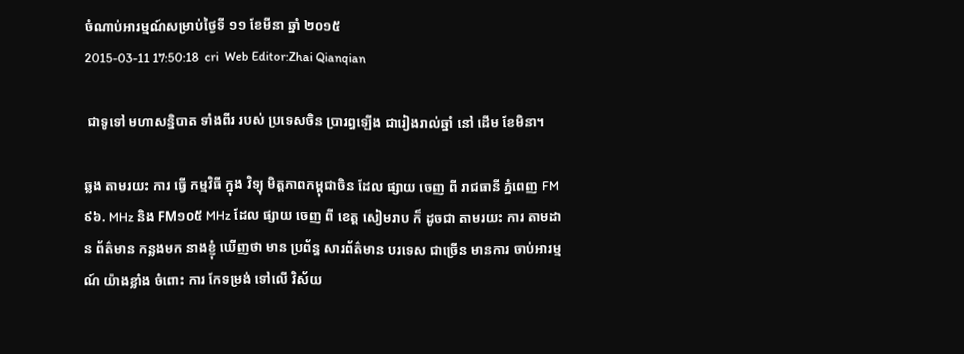ចំណាប់អារម្មណ៍សម្រាប់ថ្ងៃទី ១១ ខែមីនា ឆ្នាំ ២០១៥
2015-03-11 17:50:18  cri  Web Editor:Zhai Qianqian

 ជាទូទៅ មហាសន្និបាត ទាំងពីរ របស់ ប្រទេសចិន ប្រារព្ធឡើង ជារៀងរាល់ឆ្នាំ នៅ ដើម ខែមិនា។

ឆ្លង តាមរយះ ការ ធ្វើ កម្មវិធី ក្នុង វិទ្យុ មិត្តភាពកម្ពុជាចិន ដែល ផ្សាយ ចេញ ពី រាជធានី ភ្នំពេញ FM៩៦. MHz និង FM១០៥ MHz ដែល ផ្សាយ ចេញ ពី ខេត្ត សៀមរាប ក៏ ដូចជា តាមរយះ ការ តាមដាន ព័ត៌មាន កន្លងមក នាងខ្ញុំ ឃើញថា មាន ប្រព័ន្ធ សារព័ត៌មាន បរទេស ជាច្រើន មានការ ចាប់អារម្មណ៍ យ៉ាងខ្លាំង ចំពោះ ការ កែទម្រង់ ទៅលើ វិស័យ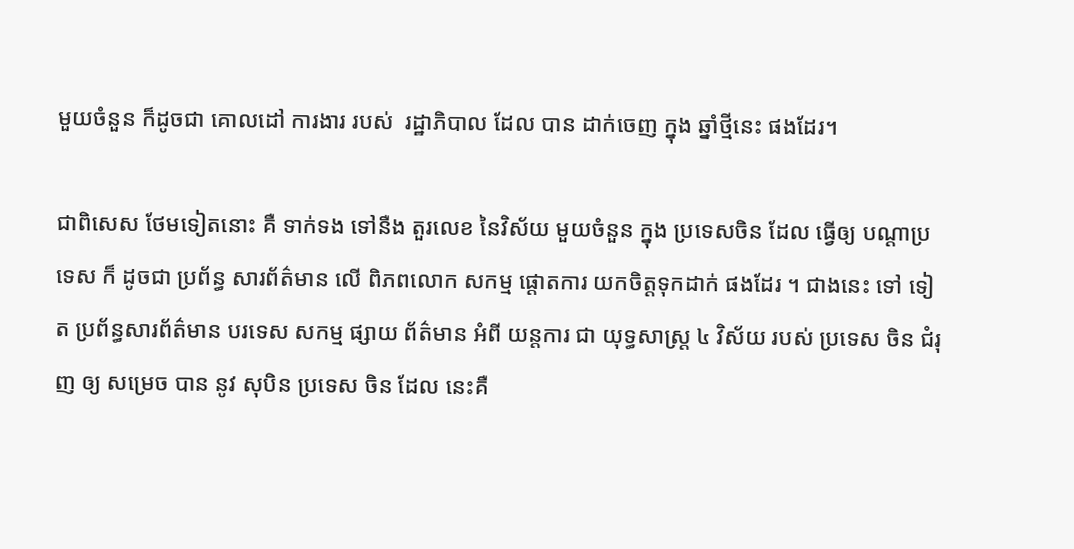មួយចំនួន ក៏ដូចជា គោលដៅ ការងារ របស់  រដ្ឋាភិបាល ដែល បាន ដាក់ចេញ ក្នុង ឆ្នាំថ្មីនេះ ផងដែរ។

ជាពិសេស ថែមទៀតនោះ គឺ ទាក់ទង ទៅនឺង តួរលេខ នៃវិស័យ មួយចំនួន ក្នុង ប្រទេសចិន ដែល ធ្វើឲ្យ បណ្ដាប្រទេស ក៏ ដូចជា ប្រព័ន្ធ សារព័ត៌មាន លើ ពិភពលោក សកម្ម ផ្ដោតការ យកចិត្តទុកដាក់ ផងដែរ ។ ជាងនេះ ទៅ ទៀត ប្រព័ន្ធសារព័ត៌មាន បរទេស សកម្ម ផ្សាយ ព័ត៌មាន អំពី យន្តការ ជា យុទ្ធសាស្រ្ត ៤ វិស័យ របស់ ប្រទេស ចិន ជំរុញ ឲ្យ សម្រេច បាន នូវ សុបិន ប្រទេស ចិន ដែល នេះគឺ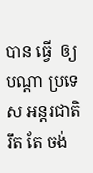បាន ធ្វើ  ឲ្យ បណ្ដា ប្រទេស អន្តរជាតិ រឹត តែ ចង់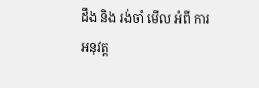ដឹង និង រង់ចាំ មើល អំពី ការអនុវត្ត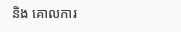និង គោលការ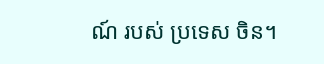ណ៍ របស់ ប្រទេស ចិន។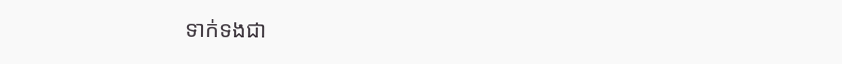ទាក់ទងជា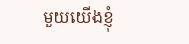មួយយើងខ្ញុំ